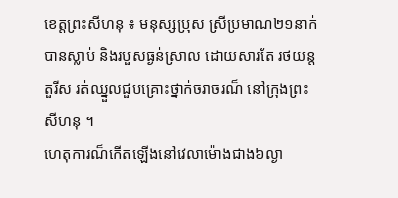ខេត្តព្រះសីហនុ ៖ មនុស្សប្រុស ស្រីប្រមាណ២១នាក់បានស្លាប់ និងរបួសធ្ងន់ស្រាល ដោយសារតែ រថយន្តតួរីស រត់ឈ្នួលជួបគ្រោះថ្នាក់ចរាចរណ៏ នៅក្រុងព្រះសីហនុ ។
ហេតុការណ៏កើតឡើងនៅវេលាម៉ោងជាង៦ល្ងា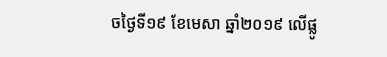ចថ្ងៃទី១៩ ខែមេសា ឆ្នាំ២០១៩ លើផ្លូ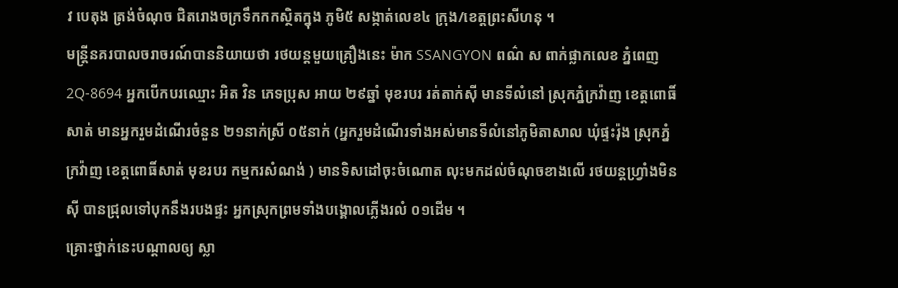វ បេតុង ត្រង់ចំណុច ជិតរោងចក្រទឹកកកស្ថិតក្នុង ភូមិ៥ សង្កាត់លេខ៤ ក្រុង/ខេត្តព្រះសីហនុ ។
មន្ត្រីនគរបាលចរាចរណ៍បាននិយាយថា រថយន្តមួយគ្រឿងនេះ ម៉ាក SSANGYON ពណ៌ ស ពាក់ផ្លាកលេខ ភ្នំពេញ2Q-8694 អ្នកបើកបរឈ្មោះ អិត វិន ភេទប្រុស អាយ ២៩ឆ្នាំ មុខរបរ រត់តាក់ស៊ី មានទីលំនៅ ស្រុកភ្នំក្រវ៉ាញ ខេត្តពោធិ៍សាត់ មានអ្នករួមដំណើរចំនួន ២១នាក់ស្រី ០៥នាក់ (អ្នករួមដំណើរទាំងអស់មានទីលំនៅភូមិតាសាល ឃុំផ្ទះរ៉ុង ស្រុកភ្នំក្រវ៉ាញ ខេត្តពោធិ៍សាត់ មុខរបរ កម្មករសំណង់ ) មានទិសដៅចុះចំណោត លុះមកដល់ចំណុចខាងលើ រថយន្តហ្រ្វាំងមិនស៊ី បានជ្រុលទៅបុកនឹងរបងផ្ទះ អ្នកស្រុកព្រមទាំងបង្គោលភ្លើងរលំ ០១ដើម ។
គ្រោះថ្នាក់នេះបណ្ដាលឲ្យ ស្លា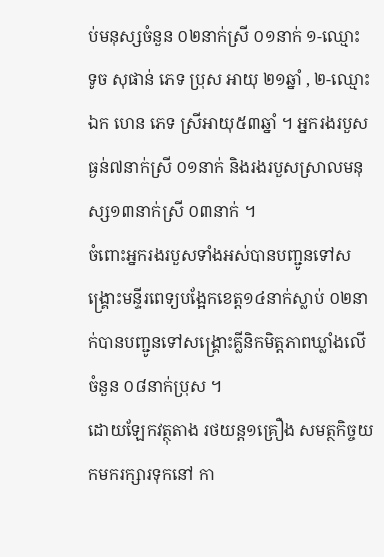ប់មនុស្សចំនួន ០២នាក់ស្រី ០១នាក់ ១-ឈ្មោះ ទូច សុផាន់ ភេទ ប្រុស អាយុ ២១ឆ្នាំ , ២-ឈ្មោះ ឯក ហេន ភេទ ស្រីអាយុ៥៣ឆ្នាំ ។ អ្នករងរបួសធ្ងន់៧នាក់ស្រី ០១នាក់ និងរងរបួសស្រាលមនុស្ស១៣នាក់ស្រី ០៣នាក់ ។
ចំពោះអ្នករងរបួសទាំងអស់បានបញ្ជូនទៅសង្គ្រោះមន្ទីរពេទ្យបង្អែកខេត្ត១៤នាក់ស្លាប់ ០២នាក់បានបញ្ជូនទៅសង្គ្រោះគ្លីនិកមិត្តភាពឃ្លាំងលើចំនួន ០៨នាក់ប្រុស ។
ដោយឡែកវត្ថុតាង រថយន្ត១គ្រឿង សមត្ថកិច្ចយកមករក្សារទុកនៅ កា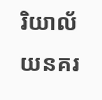រិយាល័យនគរ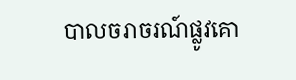បាលចរាចរណ៍ផ្លូវគោ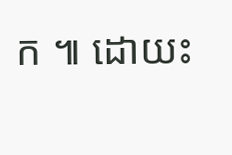ក ៕ ដោយះ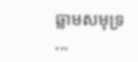ឆ្លាមសមុទ្រ
...